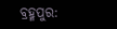ବ୍ରହ୍ମପୁର: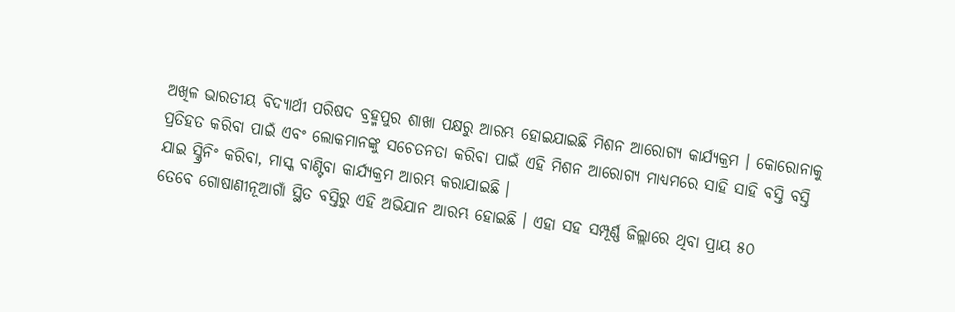ଅଖିଳ ଭାରତୀୟ ବିଦ୍ୟାର୍ଥୀ ପରିଷଦ ବ୍ରହ୍ମପୁର ଶାଖା ପକ୍ଷରୁ ଆରମ୍ଭ ହୋଇଯାଇଛି ମିଶନ ଆରୋଗ୍ୟ କାର୍ଯ୍ୟକ୍ରମ । କୋରୋନାକୁ ପ୍ରତିହତ କରିବା ପାଇଁ ଏବଂ ଲୋକମାନଙ୍କୁ ସଚେତନତା କରିବା ପାଇଁ ଏହି ମିଶନ ଆରୋଗ୍ୟ ମାଧ୍ୟମରେ ସାହି ସାହି ବସ୍ତି ବସ୍ତି ଯାଇ ସ୍କ୍ରିନିଂ କରିବା, ମାସ୍କ ବାଣ୍ଟିବା କାର୍ଯ୍ୟକ୍ରମ ଆରମ୍ଭ କରାଯାଇଛି ।
ତେବେ ଗୋଷାଣୀନୂଆଗାଁ ସ୍ଥିତ ବସ୍ତିରୁ ଏହି ଅଭିଯାନ ଆରମ୍ଭ ହୋଇଛି । ଏହା ସହ ସମ୍ପୂର୍ଣ୍ଣ ଜିଲ୍ଲାରେ ଥିବା ପ୍ରାୟ ୫୦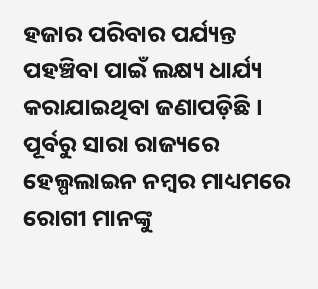ହଜାର ପରିବାର ପର୍ଯ୍ୟନ୍ତ ପହଞ୍ଚିବା ପାଇଁ ଲକ୍ଷ୍ୟ ଧାର୍ଯ୍ୟ କରାଯାଇଥିବା ଜଣାପଡ଼ିଛି । ପୂର୍ବରୁ ସାରା ରାଜ୍ୟରେ ହେଲ୍ପଲାଇନ ନମ୍ବର ମାଧ୍ୟମରେ ରୋଗୀ ମାନଙ୍କୁ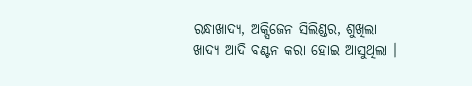ରନ୍ଧାଖାଦ୍ୟ, ଅକ୍ସିଜେନ ସିଲିଣ୍ଡର, ଶୁଖିଲା ଖାଦ୍ୟ ଆଦି ବଣ୍ଟନ କରା ହୋଇ ଆସୁଥିଲା ।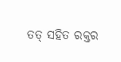ତତ୍ ସହିତ ରକ୍ତର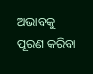ଅଭାବକୁ ପୂରଣ କରିବା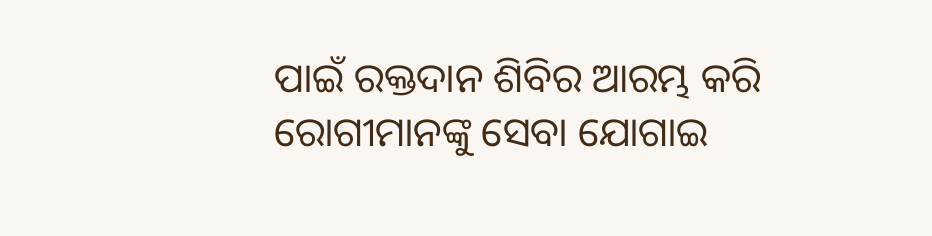ପାଇଁ ରକ୍ତଦାନ ଶିବିର ଆରମ୍ଭ କରି ରୋଗୀମାନଙ୍କୁ ସେବା ଯୋଗାଇ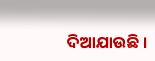ଦିଆଯାଉଛି ।